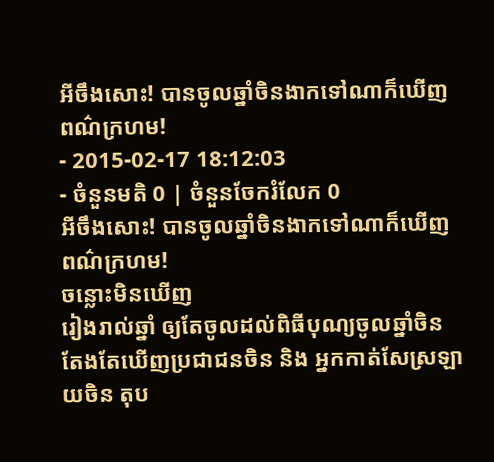អីចឹងសោះ! បានចូលឆ្នាំចិនងាកទៅណាក៏ឃើញពណ៌ក្រហម!
- 2015-02-17 18:12:03
- ចំនួនមតិ 0 | ចំនួនចែករំលែក 0
អីចឹងសោះ! បានចូលឆ្នាំចិនងាកទៅណាក៏ឃើញពណ៌ក្រហម!
ចន្លោះមិនឃើញ
រៀងរាល់ឆ្នាំ ឲ្យតែចូលដល់ពិធីបុណ្យចូលឆ្នាំចិន តែងតែឃើញប្រជាជនចិន និង អ្នកកាត់សែស្រឡាយចិន តុប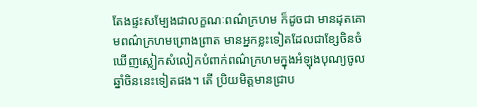តែងផ្ទះសម្បែងជាលក្ខណៈពណ៌ក្រហម ក៏ដូចជា មានដុតគោមពណ៌ក្រហមព្រោងព្រាត មានអ្នកខ្លះទៀតដែលជាខ្សែចិនចំ ឃើញស្លៀកសំលៀកបំពាក់ពណ៌ក្រហមក្នុងអំឡុងបុណ្យចូលឆ្នាំចិននេះទៀតផង។ តើ ប្រិយមិត្តមានជ្រាប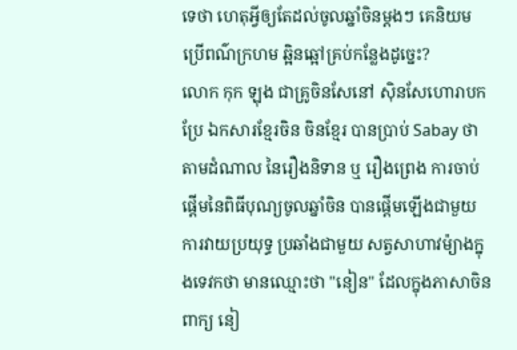ទេថា ហេតុអ្វីឲ្យតែដល់ចូលឆ្នាំចិនម្ដងៗ គេនិយមប្រើពណ៌ក្រហម ឆ្អិនឆ្អៅគ្រប់កន្លែងដូច្នេះ?
លោក កុក ឡុង ជាគ្រូចិនសែនៅ ស៊ិនសែហោរាបកប្រែ ឯកសារខ្មែរចិន ចិនខ្មែរ បានប្រាប់ Sabay ថា តាមដំណាល នៃរឿងនិទាន ឬ រឿងព្រេង ការចាប់ផ្ដើមនៃពិធីបុណ្យចូលឆ្នាំចិន បានផ្ដើមឡើងជាមួយការវាយប្រយុទ្ធ ប្រឆាំងជាមួយ សត្វសាហាវម៉្យាងក្នុងទេវកថា មានឈ្មោះថា "នៀន" ដែលក្នុងភាសាចិនពាក្យ នៀ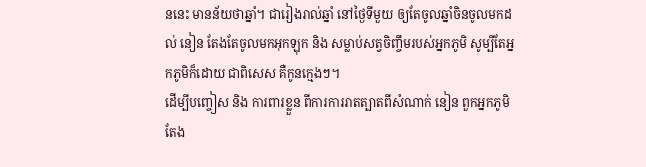ននេះ មានន័យថាឆ្នាំ។ ជារៀងរាល់ឆ្នាំ នៅថ្ងៃទីមួយ ឲ្យតែចូលឆ្នាំចិនចូលមកដល់ នៀន តែងតែចូលមកអុកឡុក និង សម្លាប់សត្វចិញ្ចឹមរបស់អ្នកភូមិ សូម្បីតែអ្នកភូមិក៏ដោយ ជាពិសេស គឺកូនក្មេងៗ។
ដើម្បីបញ្ចៀស និង ការពារខ្លួន ពីការការរាតត្បាតពីសំណាក់ នៀន ពួកអ្នកភូមិតែង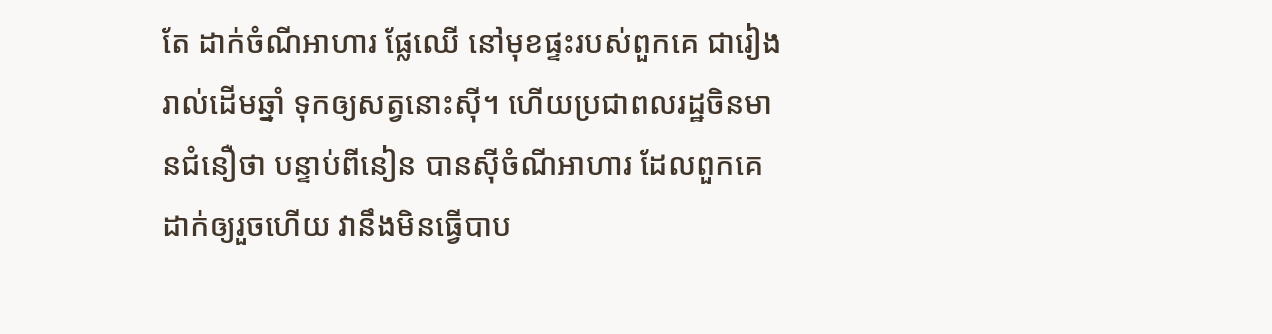តែ ដាក់ចំណីអាហារ ផ្លែឈើ នៅមុខផ្ទះរបស់ពួកគេ ជារៀងរាល់ដើមឆ្នាំ ទុកឲ្យសត្វនោះស៊ី។ ហើយប្រជាពលរដ្ឋចិនមានជំនឿថា បន្ទាប់ពីនៀន បានស៊ីចំណីអាហារ ដែលពួកគេដាក់ឲ្យរួចហើយ វានឹងមិនធ្វើបាប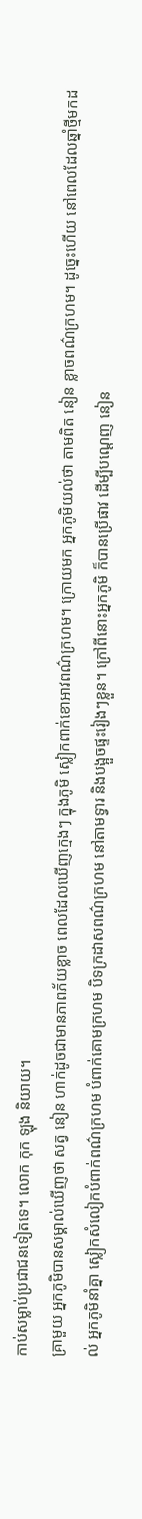កាប់សម្លាប់ប្រជាជនទៀតទេ។ លោក កុក ឡុង និយាយ។
គ្រាមួយ អ្នកភូមិបានសម្គាល់ឃើញថា សត្វ នៀន ហាក់ដូចជាមានភាពភ័យខ្លាច ពេលដែលឃើញក្មេងៗ ក្នុងភូមិ ស្លៀកពាក់ខោអាវពណ៌ក្រហម។ ក្រោយមក អ្នកភូមិយល់ថា តាមពិត នៀន ខ្លាចពណ៌ក្រហម។ ដូច្នេះហើយ នៅពេលដែលឆ្នាំថ្មីមកដល់ អ្នកភូមិនាំគ្នា ស្លៀកសំលៀកបំពាក់ពណ៌ក្រហម បំពាក់គោមក្រហម បិទក្រដាសពណ៌ក្រហម នៅតាមទ្វារ និងបង្អួចផ្ទះរៀងៗខ្លួន។ ក្រៅពីនោះអ្នកភូមិ ក៏បានប្រើផាវ ដើម្បីបណ្ដេញ នៀន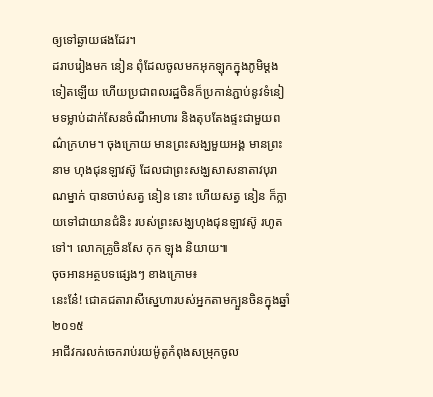ឲ្យទៅឆ្ងាយផងដែរ។
ដរាបរៀងមក នៀន ពុំដែលចូលមកអុកឡុកក្នុងភូមិម្ដងទៀតឡើយ ហើយប្រជាពលរដ្ឋចិនក៏ប្រកាន់ភ្ជាប់នូវទំនៀមទម្លាប់ដាក់សែនចំណីអាហារ និងតុបតែងផ្ទះជាមួយពណ៌ក្រហម។ ចុងក្រោយ មានព្រះសង្ឃមួយអង្គ មានព្រះនាម ហុងជុនឡាវស៊ូ ដែលជាព្រះសង្ឃសាសនាតាវបុរាណម្នាក់ បានចាប់សត្វ នៀន នោះ ហើយសត្វ នៀន ក៏ក្លាយទៅជាយានជំនិះ របស់ព្រះសង្ឃហុងជុនឡាវស៊ូ រហូតទៅ។ លោកគ្រូចិនសែ កុក ឡុង និយាយ៕
ចុចអានអត្ថបទផ្សេងៗ ខាងក្រោម៖
នេះនែ៎! ជោគជតារាសីស្នេហារបស់អ្នកតាមក្បួនចិនក្នុងឆ្នាំ២០១៥
អាជីវករលក់ចេករាប់រយម៉ូតូកំពុងសម្រុកចូល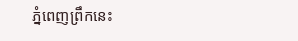ភ្នំពេញព្រឹកនេះ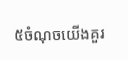៥ចំណុចយើងគួរ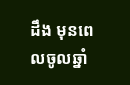ដឹង មុនពេលចូលឆ្នាំ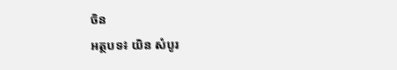ចិន
អត្ថបទ៖ យិន សំបូរ